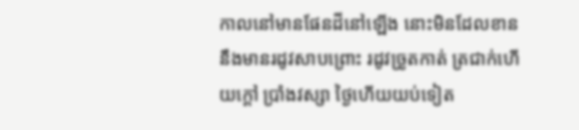កាលនៅមានផែនដីនៅឡើង នោះមិនដែលខាននឹងមានរដូវសាបព្រោះ រដូវច្រូតកាត់ ត្រជាក់ហើយក្តៅ ប្រាំងវស្សា ថ្ងៃហើយយប់ទៀត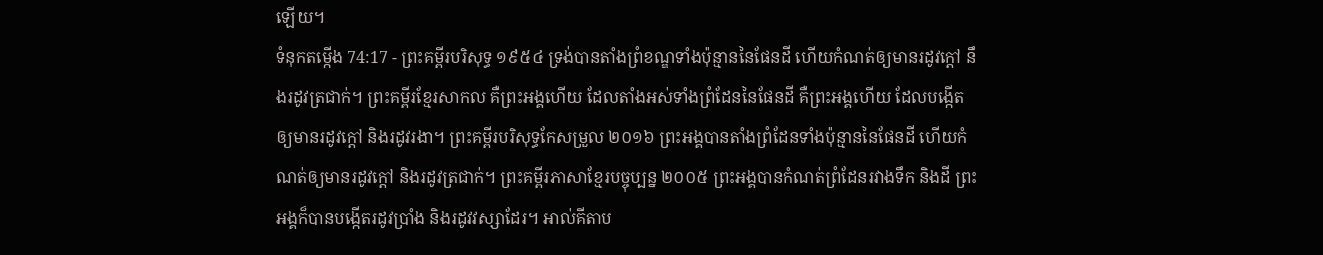ឡើយ។
ទំនុកតម្កើង 74:17 - ព្រះគម្ពីរបរិសុទ្ធ ១៩៥៤ ទ្រង់បានតាំងព្រំខណ្ឌទាំងប៉ុន្មាននៃផែនដី ហើយកំណត់ឲ្យមានរដូវក្តៅ នឹងរដូវត្រជាក់។ ព្រះគម្ពីរខ្មែរសាកល គឺព្រះអង្គហើយ ដែលតាំងអស់ទាំងព្រំដែននៃផែនដី គឺព្រះអង្គហើយ ដែលបង្កើតឲ្យមានរដូវក្ដៅ និងរដូវរងា។ ព្រះគម្ពីរបរិសុទ្ធកែសម្រួល ២០១៦ ព្រះអង្គបានតាំងព្រំដែនទាំងប៉ុន្មាននៃផែនដី ហើយកំណត់ឲ្យមានរដូវក្តៅ និងរដូវត្រជាក់។ ព្រះគម្ពីរភាសាខ្មែរបច្ចុប្បន្ន ២០០៥ ព្រះអង្គបានកំណត់ព្រំដែនរវាងទឹក និងដី ព្រះអង្គក៏បានបង្កើតរដូវប្រាំង និងរដូវវស្សាដែរ។ អាល់គីតាប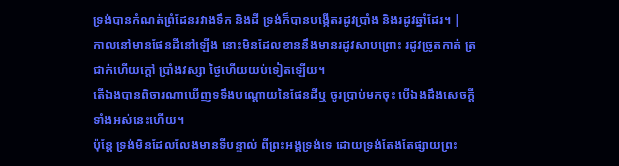ទ្រង់បានកំណត់ព្រំដែនរវាងទឹក និងដី ទ្រង់ក៏បានបង្កើតរដូវប្រាំង និងរដូវឆ្នាំដែរ។ |
កាលនៅមានផែនដីនៅឡើង នោះមិនដែលខាននឹងមានរដូវសាបព្រោះ រដូវច្រូតកាត់ ត្រជាក់ហើយក្តៅ ប្រាំងវស្សា ថ្ងៃហើយយប់ទៀតឡើយ។
តើឯងបានពិចារណាឃើញទទឹងបណ្តោយនៃផែនដីឬ ចូរប្រាប់មកចុះ បើឯងដឹងសេចក្ដីទាំងអស់នេះហើយ។
ប៉ុន្តែ ទ្រង់មិនដែលលែងមានទីបន្ទាល់ ពីព្រះអង្គទ្រង់ទេ ដោយទ្រង់តែងតែផ្សាយព្រះ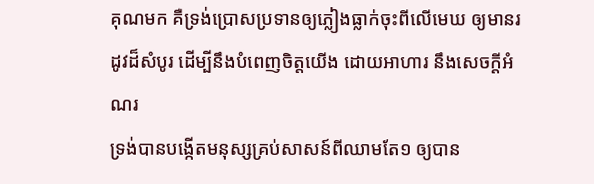គុណមក គឺទ្រង់ប្រោសប្រទានឲ្យភ្លៀងធ្លាក់ចុះពីលើមេឃ ឲ្យមានរដូវដ៏សំបូរ ដើម្បីនឹងបំពេញចិត្តយើង ដោយអាហារ នឹងសេចក្ដីអំណរ
ទ្រង់បានបង្កើតមនុស្សគ្រប់សាសន៍ពីឈាមតែ១ ឲ្យបាន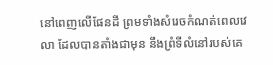នៅពេញលើផែនដី ព្រមទាំងសំរេចកំណត់ពេលវេលា ដែលបានតាំងជាមុន នឹងព្រំទីលំនៅរបស់គេ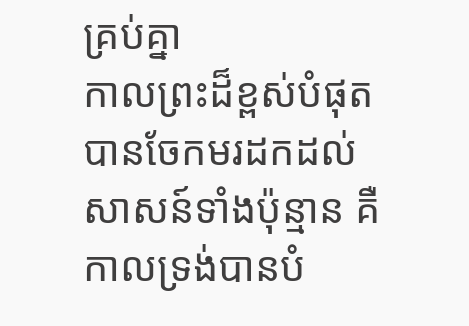គ្រប់គ្នា
កាលព្រះដ៏ខ្ពស់បំផុតបានចែកមរដកដល់សាសន៍ទាំងប៉ុន្មាន គឺកាលទ្រង់បានបំ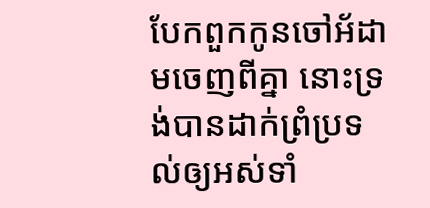បែកពួកកូនចៅអ័ដាមចេញពីគ្នា នោះទ្រង់បានដាក់ព្រំប្រទល់ឲ្យអស់ទាំ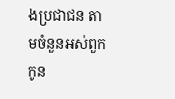ងប្រជាជន តាមចំនួនអស់ពួកកូន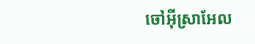ចៅអ៊ីស្រាអែល